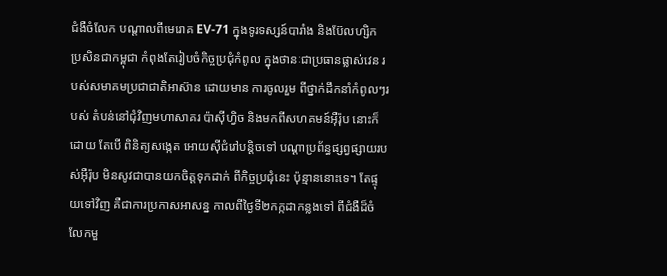ជំងឺចំលែក បណ្ដាលពីមេរោគ EV-71 ក្នុងទូរទស្សន៍បារាំង និងប៊ែលហ្សិក
ប្រសិនជាកម្ពុជា កំពុងតែរៀបចំកិច្ចប្រជុំកំពូល ក្នុងថានៈជាប្រធានផ្លាស់វេន របស់សមាគមប្រជាជាតិអាស៊ាន ដោយមាន ការចូលរួម ពីថ្នាក់ដឹកនាំកំពូលៗរបស់ តំបន់នៅជុំវិញមហាសាគរ ប៉ាស៊ីហ្វិច និងមកពីសហគមន៍អ៊ឺរ៉ុប នោះក៏ដោយ តែបើ ពិនិត្យសង្កេត អោយស៊ីជំរៅបន្តិចទៅ បណ្ដាប្រព័ន្ធផ្សព្វផ្សាយរបស់អ៊ឺរ៉ុប មិនសូវជាបានយកចិត្តទុកដាក់ ពីកិច្ចប្រជុំនេះ ប៉ុន្មាននោះទេ។ តែផ្ទុយទៅវិញ គឺជាការប្រកាសអាសន្ន កាលពីថ្ងៃទី២កក្កដាកន្លងទៅ ពីជំងឺដ៏ចំលែកមួ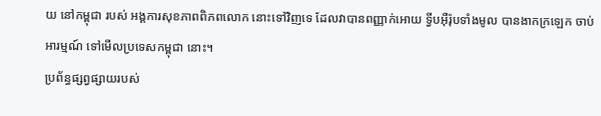យ នៅកម្ពុជា របស់ អង្គការសុខភាពពិភពលោក នោះទៅវិញទេ ដែលវាបានពញ្ញាក់អោយ ទ្វីបអ៊ឺរ៉ុបទាំងមូល បានងាកក្រឡេក ចាប់អារម្មណ៍ ទៅមើលប្រទេសកម្ពុជា នោះ។
ប្រព័ន្ធផ្សព្វផ្សាយរបស់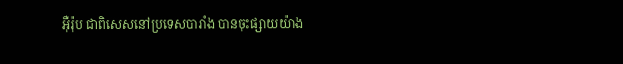អ៊ឺរ៉ុប ជាពិសេសនៅប្រទេសបារាំង បានចុះផ្សាយយ៉ាង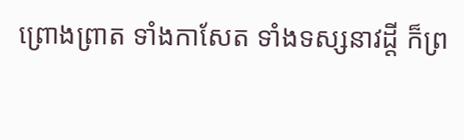ព្រោងព្រាត ទាំងកាសែត ទាំងទស្សនាវដ្ដី ក៏ព្រ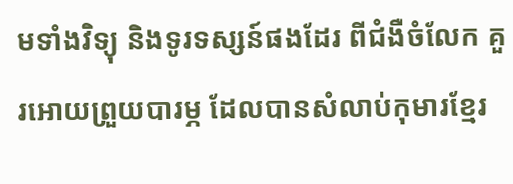មទាំងវិទ្យុ និងទូរទស្សន៍ផងដែរ ពីជំងឺចំលែក គួរអោយព្រួយបារម្ភ ដែលបានសំលាប់កុមារខ្មែរ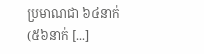ប្រមាណជា ៦៤នាក់ (៥៦នាក់ [...]